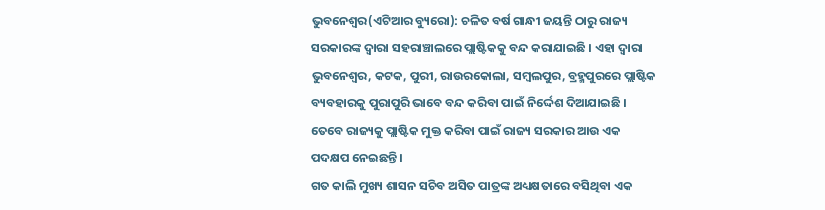ଭୁବନେଶ୍ୱର(ଏଟିଆର ବ୍ୟୁରୋ): ଚଳିତ ବର୍ଷ ଗାନ୍ଧୀ ଜୟନ୍ତି ଠାରୁ ରାଜ୍ୟ ସରକାରଙ୍କ ଦ୍ୱାରା ସହରାଞ୍ଚାଲରେ ପ୍ଲାଷ୍ଟିକକୁ ବନ୍ଦ କରାଯାଇଛି । ଏହା ଦ୍ୱାରା ଭୁବନେଶ୍ୱର, କଟକ, ପୁରୀ, ରାଉରକୋଲା, ସମ୍ବଲପୁର, ବ୍ରହ୍ମପୁରରେ ପ୍ଲାଷ୍ଟିକ ବ୍ୟବହାରକୁ ପୁରାପୁରି ଭାବେ ବନ୍ଦ କରିବା ପାଇଁ ନିର୍ଦ୍ଦେଶ ଦିଆଯାଇଛି । ତେବେ ରାଜ୍ୟକୁ ପ୍ଲାଷ୍ଟିକ ମୁକ୍ତ କରିବା ପାଇଁ ରାଜ୍ୟ ସରକାର ଆଉ ଏକ ପଦକ୍ଷପ ନେଇଛନ୍ତି ।
ଗତ କାଲି ମୁଖ୍ୟ ଶାସନ ସଚିବ ଅସିତ ପାତ୍ରଙ୍କ ଅଧ୍ୟକ୍ଷତାରେ ବସିଥିବା ଏକ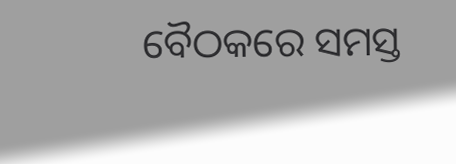ବୈଠକରେ ସମସ୍ତ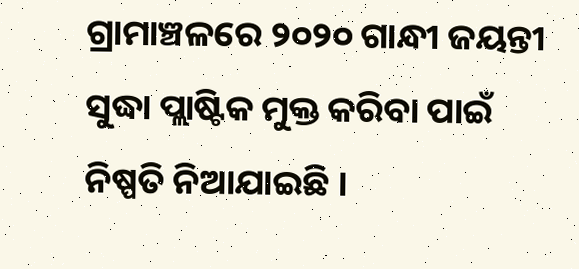ଗ୍ରାମାଞ୍ଚଳରେ ୨୦୨୦ ଗାନ୍ଧୀ ଜୟନ୍ତୀ ସୁଦ୍ଧା ପ୍ଲାଷ୍ଟିକ ମୁକ୍ତ କରିବା ପାଇଁ ନିଷ୍ପତି ନିଆଯାଇଛି ।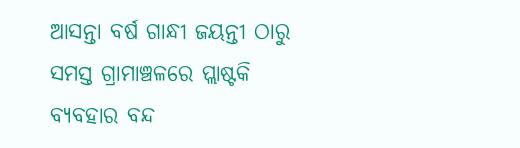ଆସନ୍ତା ବର୍ଷ ଗାନ୍ଧୀ ଜୟନ୍ତୀ ଠାରୁ ସମସ୍ତ ଗ୍ରାମାଞ୍ଚଳରେ ପ୍ଲାଷ୍ଟକି ବ୍ୟବହାର ବନ୍ଦ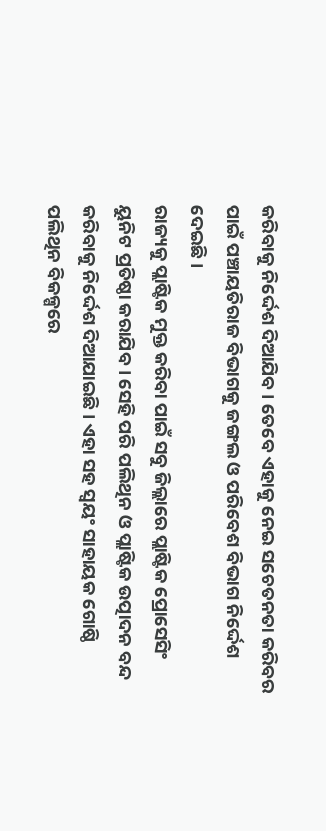କରିବାକୁ ନିର୍ଦ୍ଦେଶ ଦିଆଯିବ । ତେବେ ଏହାକୁ ନେଇ ସଚେତନତା କରିବର ପାଇଁ ପଞ୍ଚାୟତିରାଜ ବିଭାଗକୁ ଜଙ୍ଗଲ ଓ ପରିବେଶ ବିଭାଗ ନିର୍ଦ୍ଦେଶ ଦେଇଛି ।
ରାଜ୍ୟକୁ ପ୍ଲାଷ୍ଟିକ ମୁକ୍ତ କରିବା ପାଇଁ ସବୁ ଜିଲ୍ଲାରେ ପ୍ଲାଷ୍ଟିକ ପ୍ରୋସେସିଂ ୟୁନିଟ ପ୍ରତିଷ୍ଠା କରାଯିବ । ସେହି ପରି ପଲିଥିନ ଓ ପ୍ଲାଷ୍ଟିକ ଉତ୍ପାଦନ ବନ୍ଦ କରିବାକୁ ନିର୍ଦ୍ଦେଶ ଦିଆଯାଇଛି । ଏହା ସହ ସ୍ୱୟଂ ସାହାୟକ ଗୋଷ୍ଠି ପଲିଥିନ ବିକଳ୍ପରେ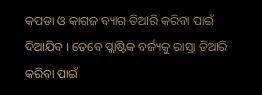କପଡା ଓ କାଗଜ ବ୍ୟାଗ ତିଆରି କରିବା ପାଇଁ ଦିଆଯିବ । ତେବେ ପ୍ଲାଷ୍ଟିକ ବର୍ଜ୍ୟକୁ ରାସ୍ତା ତିଆରି କରିବା ପାଇଁ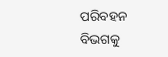ପରିବହନ ବିଭଗକୁ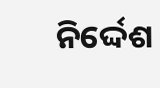ନିର୍ଦ୍ଦେଶ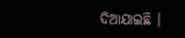ଦିଆଯାଇଛି ।